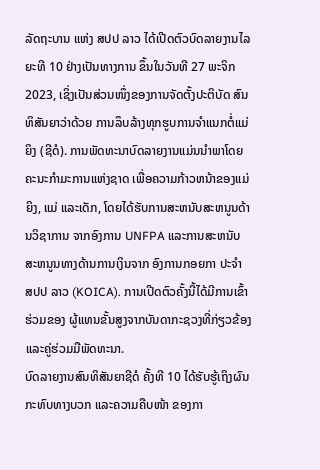ລັດຖະບານ ແຫ່ງ ສປປ ລາວ ໄດ້ເປີດຕົວບົດລາຍງານໄລຍະທີ 10 ຢ່າງເປັນທາງການ ຂຶ້ນໃນວັນທີ 27 ພະຈິກ 2023, ເຊິ່ງເປັນສ່ວນໜຶ່ງຂອງການຈັດຕັ້ງປະຕິບັດ ສົນທິສັນຍາວ່າດ້ວຍ ການລຶບລ້າງທຸກຮູບການຈຳແນກຕໍ່ແມ່ຍິງ (ຊີດໍ). ການພັດທະນາບົດລາຍງານແມ່ນນໍາພາໂດຍ ຄະນະກໍາມະການແຫ່ງຊາດ ເພື່ອຄວາມກ້າວຫນ້າຂອງແມ່ຍິງ, ແມ່ ແລະເດັກ, ໂດຍໄດ້ຮັບການສະຫນັບສະຫນູນດ້ານວິຊາການ ຈາກອົງການ UNFPA ແລະການສະຫນັບສະຫນູນທາງດ້ານການເງິນຈາກ ອົງການກອຍກາ ປະຈຳ ສປປ ລາວ (KOICA). ການເປີດຕົວຄັ້ງນີ້ໄດ້ມີການເຂົ້າຮ່ວມຂອງ ຜູ້ແທນຂັ້ນສູງຈາກບັນດາກະຊວງທີ່ກ່ຽວຂ້ອງ ແລະຄູ່ຮ່ວມມືພັດທະນາ.
ບົດລາຍງານສົນທິສັນຍາຊີດໍ ຄັ້ງທີ 10 ໄດ້ຮັບຮູ້ເຖິງຜົນກະທົບທາງບວກ ແລະຄວາມຄືບໜ້າ ຂອງກາ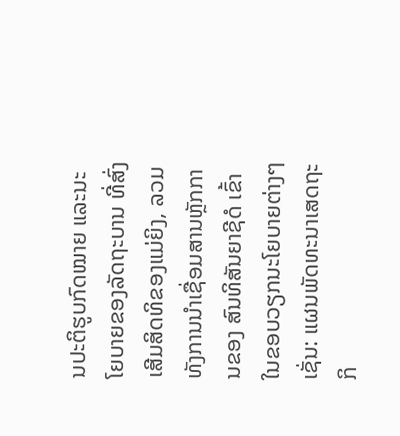ນປະຕິຮູບກົດໝາຍ ແລະນະໂຍບາຍຂອງລັດຖະບານ ທີ່ສົ່ງເສີມສິດທິຂອງແມ່ຍິງ, ລວມທັງການນຳເຊື່ອມສານຫຼັກການຂອງ ສົນທິສັນຍາຊີດໍ ເຂົ້າໃນຂອບວຽກນະໂຍບາຍຕ່າງໆເຊັ່ນ: ແຜນພັດທະນາເສດຖະກິ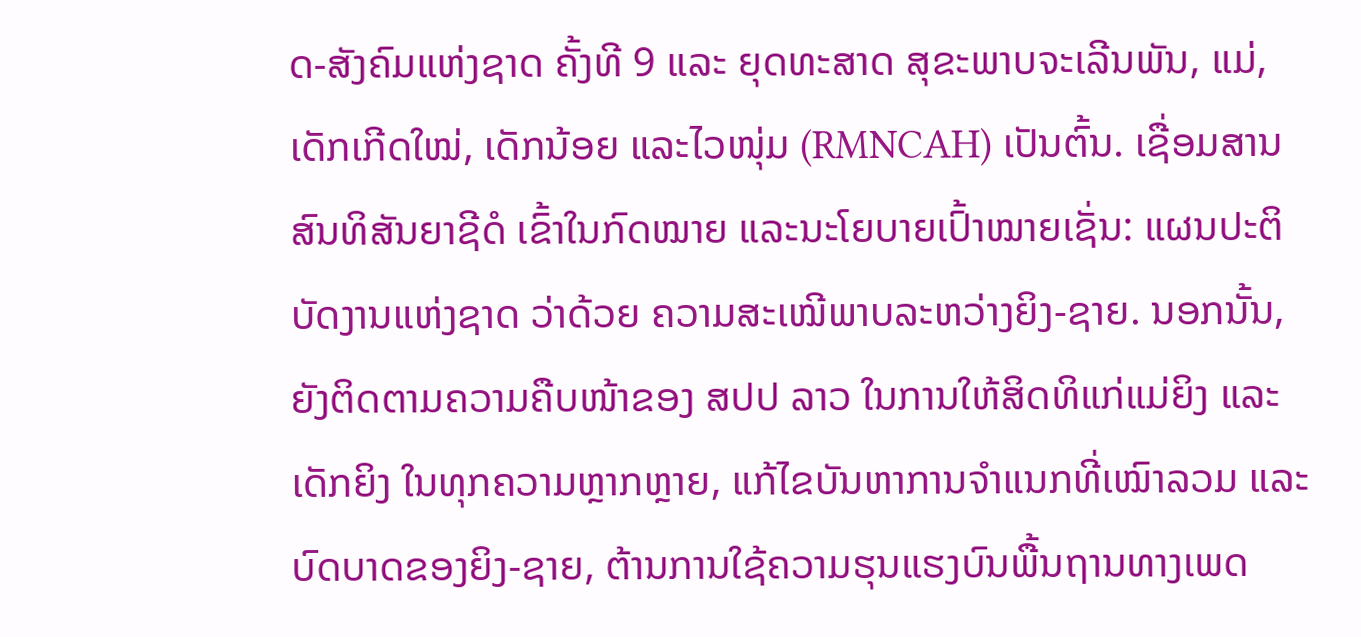ດ-ສັງຄົມແຫ່ງຊາດ ຄັ້ງທີ 9 ແລະ ຍຸດທະສາດ ສຸຂະພາບຈະເລີນພັນ, ແມ່, ເດັກເກີດໃໝ່, ເດັກນ້ອຍ ແລະໄວໜຸ່ມ (RMNCAH) ເປັນຕົ້ນ. ເຊື່ອມສານສົນທິສັນຍາຊີດໍ ເຂົ້າໃນກົດໝາຍ ແລະນະໂຍບາຍເປົ້າໝາຍເຊັ່ນ: ແຜນປະຕິບັດງານແຫ່ງຊາດ ວ່າດ້ວຍ ຄວາມສະເໝີພາບລະຫວ່າງຍິງ-ຊາຍ. ນອກນັ້ນ, ຍັງຕິດຕາມຄວາມຄືບໜ້າຂອງ ສປປ ລາວ ໃນການໃຫ້ສິດທິແກ່ແມ່ຍິງ ແລະເດັກຍິງ ໃນທຸກຄວາມຫຼາກຫຼາຍ, ແກ້ໄຂບັນຫາການຈຳແນກທີ່ເໝົາລວມ ແລະບົດບາດຂອງຍິງ-ຊາຍ, ຕ້ານການໃຊ້ຄວາມຮຸນແຮງບົນພື້ນຖານທາງເພດ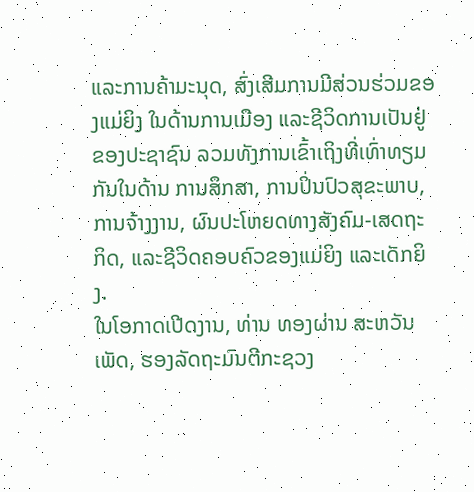ແລະການຄ້າມະນຸດ, ສົ່ງເສີມການມີສ່ວນຮ່ວມຂອງແມ່ຍິງ ໃນດ້ານການເມືອງ ແລະຊີວິດການເປັນຢູ່ຂອງປະຊາຊົນ ລວມທັງການເຂົ້າເຖິງທີ່ເທົ່າທຽມກັນໃນດ້ານ ການສຶກສາ, ການປິ່ນປົວສຸຂະພາບ, ການຈ້າງງານ, ຜົນປະໂຫຍດທາງສັງຄົມ-ເສດຖະກິດ, ແລະຊີວິດຄອບຄົວຂອງແມ່ຍິງ ແລະເດັກຍິງ.
ໃນໂອກາດເປີດງານ, ທ່ານ ທອງຜ່ານ ສະຫວັນເພັດ, ຮອງລັດຖະມົນຕີກະຊວງ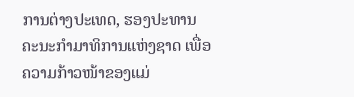ການຕ່າງປະເທດ, ຮອງປະທານ ຄະນະກໍາມາທິການແຫ່ງຊາດ ເພື່ອຄວາມກ້າວໜ້າຂອງແມ່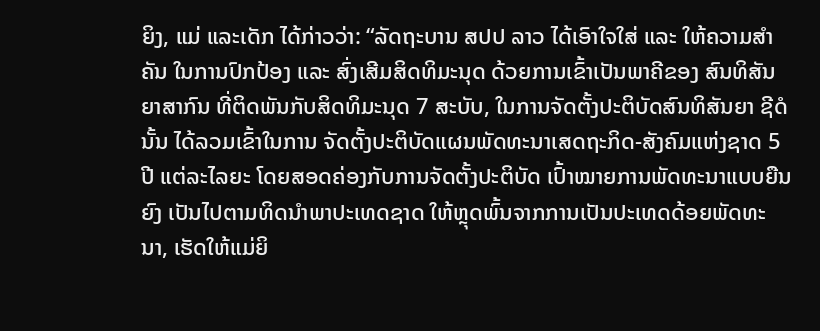ຍິງ, ແມ່ ແລະເດັກ ໄດ້ກ່າວວ່າ: “ລັດຖະບານ ສປປ ລາວ ໄດ້ເອົາໃຈໃສ່ ແລະ ໃຫ້ຄວາມສຳຄັນ ໃນການປົກປ້ອງ ແລະ ສົ່ງເສີມສິດທິມະນຸດ ດ້ວຍການເຂົ້າເປັນພາຄີຂອງ ສົນທິສັນຍາສາກົນ ທີ່ຕິດພັນກັບສິດທິມະນຸດ 7 ສະບັບ, ໃນການຈັດຕັ້ງປະຕິບັດສົນທິສັນຍາ ຊີດໍ ນັ້ນ ໄດ້ລວມເຂົ້າໃນການ ຈັດຕັ້ງປະຕິບັດແຜນພັດທະນາເສດຖະກິດ-ສັງຄົມແຫ່ງຊາດ 5 ປີ ແຕ່ລະໄລຍະ ໂດຍສອດຄ່ອງກັບການຈັດຕັ້ງປະຕິບັດ ເປົ້າໝາຍການພັດທະນາແບບຍືນຍົງ ເປັນໄປຕາມທິດນຳພາປະເທດຊາດ ໃຫ້ຫຼຸດພົ້ນຈາກການເປັນປະເທດດ້ອຍພັດທະນາ, ເຮັດໃຫ້ແມ່ຍິ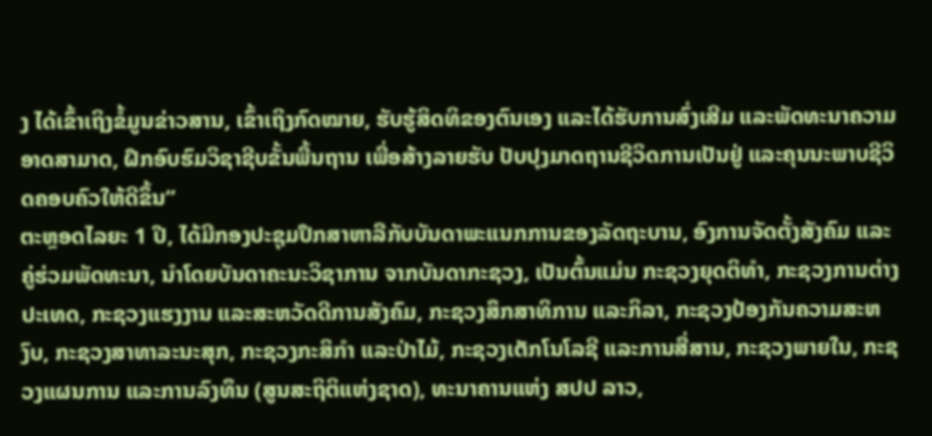ງ ໄດ້ເຂົ້າເຖິງຂໍ້ມູນຂ່າວສານ, ເຂົ້າເຖິງກົດໝາຍ, ຮັບຮູ້ສິດທິຂອງຕົນເອງ ແລະໄດ້ຮັບການສົ່ງເສີມ ແລະພັດທະນາຄວາມອາດສາມາດ, ຝຶກອົບຮົມວິຊາຊີບຂັ້ນພື້ນຖານ ເພື່ອສ້າງລາຍຮັບ ປັບປຸງມາດຖານຊີວິດການເປັນຢູ່ ແລະຄຸນນະພາບຊີວິດຄອບຄົວໃຫ້ດີຂຶ້ນ”
ຕະຫຼອດໄລຍະ 1 ປີ, ໄດ້ມີກອງປະຊຸມປຶກສາຫາລືກັບບັນດາພະແນກການຂອງລັດຖະບານ, ອົງການຈັດຕັ້ງສັງຄົມ ແລະ ຄູ່ຮ່ວມພັດທະນາ, ນໍາໂດຍບັນດາຄະນະວິຊາການ ຈາກບັນດາກະຊວງ, ເປັນຕົ້ນແມ່ນ ກະຊວງຍຸດຕິທຳ, ກະຊວງການຕ່າງປະເທດ, ກະຊວງແຮງງານ ແລະສະຫວັດດີການສັງຄົມ, ກະຊວງສຶກສາທິການ ແລະກິລາ, ກະຊວງປ້ອງກັນຄວາມສະຫງົບ, ກະຊວງສາທາລະນະສຸກ, ກະຊວງກະສິກຳ ແລະປ່າໄມ້, ກະຊວງເຕັກໂນໂລຊີ ແລະການສື່ສານ, ກະຊວງພາຍໃນ, ກະຊວງແຜນການ ແລະການລົງທຶນ (ສູນສະຖິຕິແຫ່ງຊາດ), ທະນາຄານແຫ່ງ ສປປ ລາວ,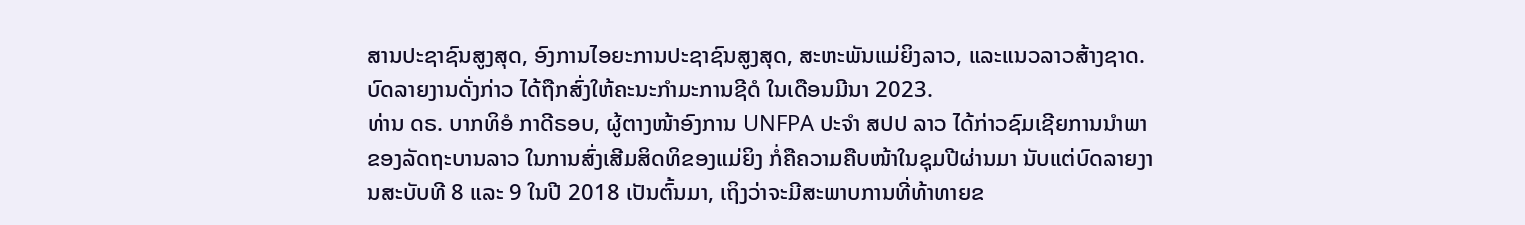ສານປະຊາຊົນສູງສຸດ, ອົງການໄອຍະການປະຊາຊົນສູງສຸດ, ສະຫະພັນແມ່ຍິງລາວ, ແລະແນວລາວສ້າງຊາດ. ບົດລາຍງານດັ່ງກ່າວ ໄດ້ຖືກສົ່ງໃຫ້ຄະນະກຳມະການຊີດໍ ໃນເດືອນມີນາ 2023.
ທ່ານ ດຣ. ບາກທິອໍ ກາດີຣອບ, ຜູ້ຕາງໜ້າອົງການ UNFPA ປະຈຳ ສປປ ລາວ ໄດ້ກ່າວຊົມເຊີຍການນຳພາຂອງລັດຖະບານລາວ ໃນການສົ່ງເສີມສິດທິຂອງແມ່ຍິງ ກໍ່ຄືຄວາມຄືບໜ້າໃນຊຸມປີຜ່ານມາ ນັບແຕ່ບົດລາຍງານສະບັບທີ 8 ແລະ 9 ໃນປີ 2018 ເປັນຕົ້ນມາ, ເຖິງວ່າຈະມີສະພາບການທີ່ທ້າທາຍຂ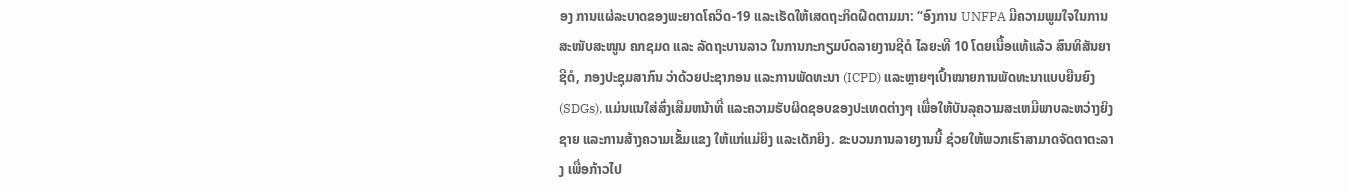ອງ ການແຜ່ລະບາດຂອງພະຍາດໂຄວິດ-19 ແລະເຮັດໃຫ້ເສດຖະກິດຝືດຕາມມາ: “ອົງການ UNFPA ມີຄວາມພູມໃຈໃນການສະໜັບສະໜູນ ຄກຊມດ ແລະ ລັດຖະບານລາວ ໃນການກະກຽມບົດລາຍງານຊີດໍ ໄລຍະທີ 10 ໂດຍເນື້ອແທ້ແລ້ວ ສົນທິສັນຍາຊີດໍ, ກອງປະຊຸມສາກົນ ວ່າດ້ວຍປະຊາກອນ ແລະການພັດທະນາ (ICPD) ແລະຫຼາຍໆເປົ້າໝາຍການພັດທະນາແບບຍືນຍົງ (SDGs), ແມ່ນແນໃສ່ສົ່ງເສີມຫນ້າທີ່ ແລະຄວາມຮັບຜິດຊອບຂອງປະເທດຕ່າງໆ ເພື່ອໃຫ້ບັນລຸຄວາມສະເຫມີພາບລະຫວ່າງຍິງຊາຍ ແລະການສ້າງຄວາມເຂັ້ມແຂງ ໃຫ້ແກ່ແມ່ຍິງ ແລະເດັກຍິງ. ຂະບວນການລາຍງານນີ້ ຊ່ວຍໃຫ້ພວກເຮົາສາມາດຈັດຕາຕະລາງ ເພື່ອກ້າວໄປ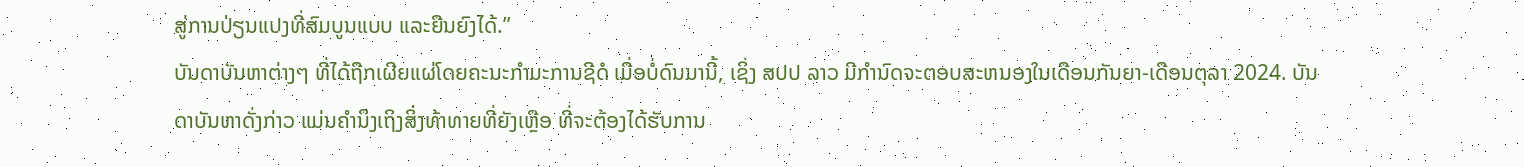ສູ່ການປ່ຽນແປງທີ່ສົມບູນແບບ ແລະຍືນຍົງໄດ້.”
ບັນດາບັນຫາຕ່າງໆ ທີ່ໄດ້ຖືກເຜີຍແຜ່ໂດຍຄະນະກໍາມະການຊີດໍ ເມື່ອບໍ່ດົນມານີ້, ເຊິ່ງ ສປປ ລາວ ມີກໍານົດຈະຕອບສະຫນອງໃນເດືອນກັນຍາ-ເດືອນຕຸລາ 2024. ບັນດາບັນຫາດັ່ງກ່າວ ແມ່ນຄຳນຶງເຖິງສິ່ງທ້າທາຍທີ່ຍັງເຫຼືອ ທີ່ຈະຕ້ອງໄດ້ຮັບການ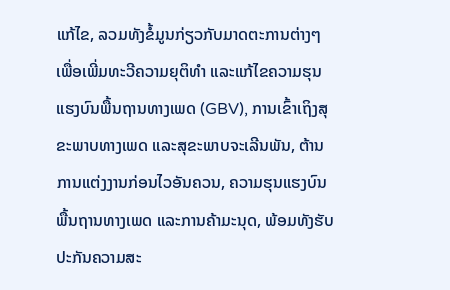ແກ້ໄຂ, ລວມທັງຂໍ້ມູນກ່ຽວກັບມາດຕະການຕ່າງໆ ເພື່ອເພີ່ມທະວີຄວາມຍຸຕິທໍາ ແລະແກ້ໄຂຄວາມຮຸນແຮງບົນພື້ນຖານທາງເພດ (GBV), ການເຂົ້າເຖິງສຸຂະພາບທາງເພດ ແລະສຸຂະພາບຈະເລີນພັນ, ຕ້ານການແຕ່ງງານກ່ອນໄວອັນຄວນ, ຄວາມຮຸນແຮງບົນພື້ນຖານທາງເພດ ແລະການຄ້າມະນຸດ, ພ້ອມທັງຮັບປະກັນຄວາມສະ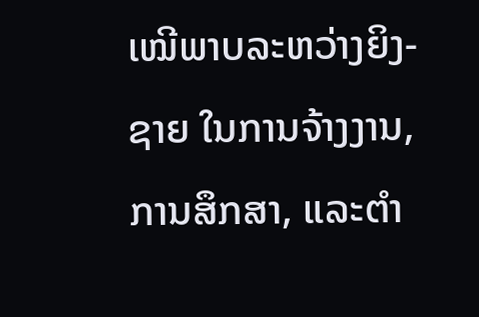ເໝີພາບລະຫວ່າງຍິງ-ຊາຍ ໃນການຈ້າງງານ, ການສຶກສາ, ແລະຕໍາ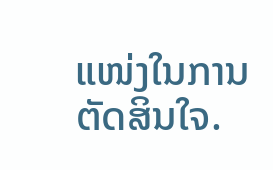ແໜ່ງໃນການຕັດສິນໃຈ.